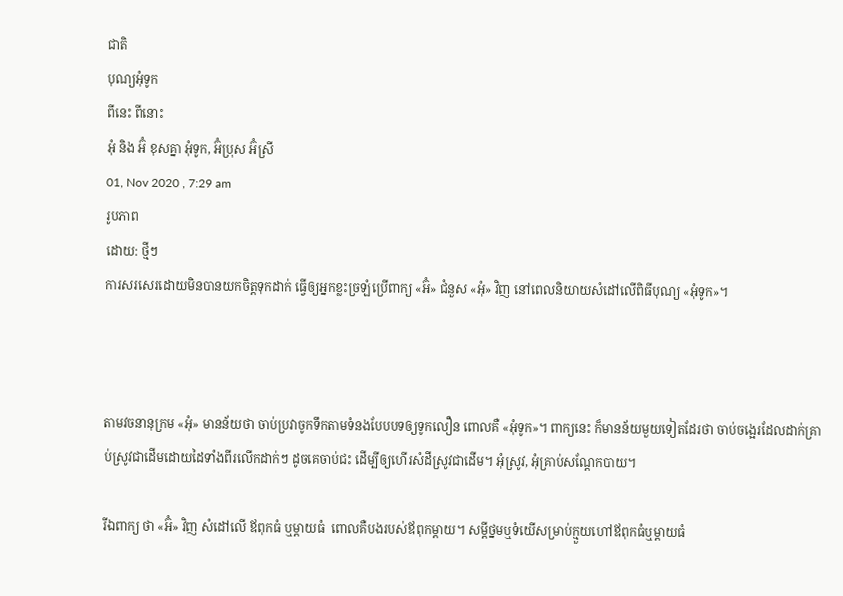ជាតិ
បុណ្យអុំទូក
ពីនេះ ពីនោះ
អុំ និង អ៊ំ ខុសគ្នា អុំទូក, អ៊ំប្រុស អ៊ំស្រី
01, Nov 2020 , 7:29 am
រូបភាព
ដោយ: ថ្មីៗ
ការសរសេរដោយមិនបានយកចិត្តទុកដាក់ ធ្វើឲ្យអ្នកខ្លះច្រឡំប្រើពាក្យ «អ៊ំ» ជំនួស «អុំ» វិញ នៅពេលនិយាយសំដៅលើពិធីបុណ្យ «អុំទូក»។



តាមវចនានុក្រម «អុំ» មានន័យថា ចាប់ប្រវាចូកទឹកតាមទំនងបែបបទឲ្យទូកលឿន ពោលគឺ «អុំទូក»។ ពាក្យនេះ ក៏មានន័យមួយទៀតដែរថា ចាប់ចង្អេរដែលដាក់គ្រាប់ស្រូវជាដើមដោយដៃទាំងពីរលើកដាក់ៗ ដូចគេចាប់ជះ ដើម្បីឲ្យហើរសំដីស្រូវជាដើម។ អុំស្រូវ, អុំគ្រាប់សណ្ដែកបាយ។

រីឯពាក្យ ថា «អ៊ំ» វិញ សំដៅលើ ឪពុកធំ ឬម្ដាយធំ  ពោលគឺបងរបស់ឪពុកម្តាយ។ សម្ដីថ្នមឬទំយើសម្រាប់ក្មួយហៅឪពុកធំឬម្ដាយធំ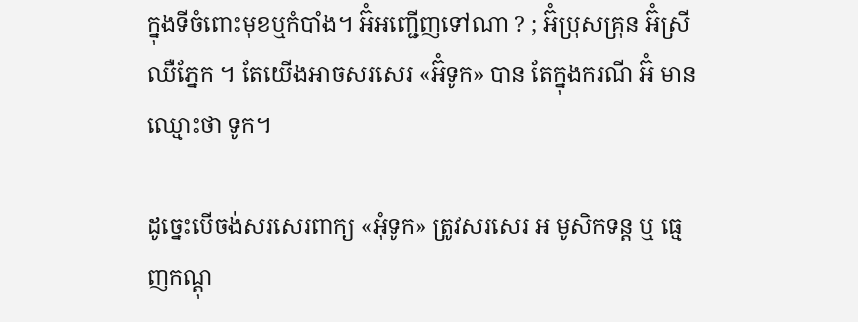ក្នុងទីចំពោះមុខឬកំបាំង។ អ៊ំអញ្ជើញទៅណា ? ; អ៊ំប្រុសគ្រុន អ៊ំស្រីឈឺភ្នែក ។ តែយើងអាចសរសេរ «អ៊ំទូក» បាន តែក្នុងករណី អ៊ំ មានឈ្មោះថា ទូក។

ដូច្នេះបើចង់សរសេរពាក្យ «អុំទូក» ត្រូវសរសេរ អ មូសិកទន្ត ឬ ធ្មេញកណ្ដុ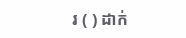រ ( ) ដាក់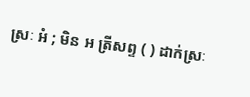ស្រៈ អំ ; មិន អ ត្រីសព្ទ ( ) ដាក់ស្រៈ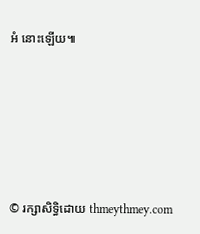អំ នោះឡើយ៕






© រក្សាសិទ្ធិដោយ thmeythmey.com